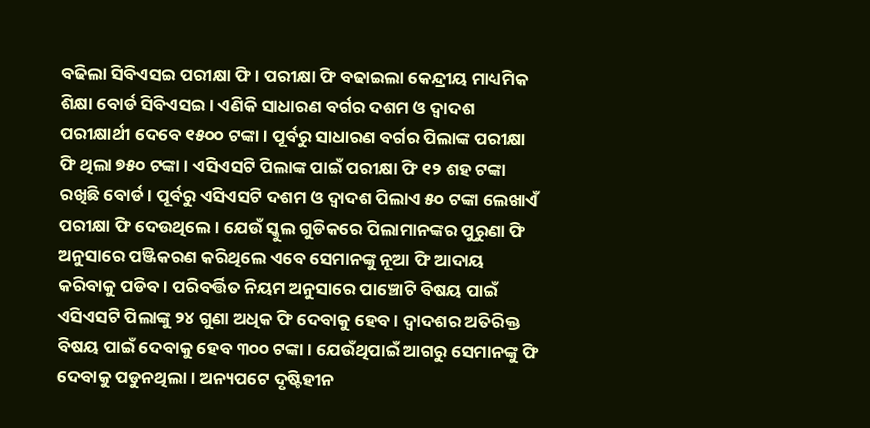ବଢିଲା ସିବିଏସଇ ପରୀକ୍ଷା ଫି । ପରୀକ୍ଷା ଫି ବଢାଇଲା କେନ୍ଦ୍ରୀୟ ମାଧ୍ୟମିକ ଶିକ୍ଷା ବୋର୍ଡ ସିବିଏସଇ । ଏଣିକି ସାଧାରଣ ବର୍ଗର ଦଶମ ଓ ଦ୍ୱାଦଶ ପରୀକ୍ଷାର୍ଥୀ ଦେବେ ୧୫୦୦ ଟଙ୍କା । ପୂର୍ବରୁ ସାଧାରଣ ବର୍ଗର ପିଲାଙ୍କ ପରୀକ୍ଷା ଫି ଥିଲା ୭୫୦ ଟଙ୍କା । ଏସିଏସଟି ପିଲାଙ୍କ ପାଇଁ ପରୀକ୍ଷା ଫି ୧୨ ଶହ ଟଙ୍କା ରଖିଛି ବୋର୍ଡ । ପୂର୍ବରୁ ଏସିଏସଟି ଦଶମ ଓ ଦ୍ୱାଦଶ ପିଲାଏ ୫୦ ଟଙ୍କା ଲେଖାଏଁ ପରୀକ୍ଷା ଫି ଦେଉଥିଲେ । ଯେଉଁ ସ୍କୁଲ ଗୁଡିକରେ ପିଲାମାନଙ୍କର ପୁରୁଣା ଫି ଅନୁସାରେ ପଞ୍ଜିକରଣ କରିଥିଲେ ଏବେ ସେମାନଙ୍କୁ ନୂଆ ଫି ଆଦାୟ କରିବାକୁ ପଡିବ । ପରିବର୍ତ୍ତିତ ନିୟମ ଅନୁସାରେ ପାଞ୍ଚୋଟି ବିଷୟ ପାଇଁ ଏସିଏସଟି ପିଲାଙ୍କୁ ୨୪ ଗୁଣା ଅଧିକ ଫି ଦେବାକୁ ହେବ । ଦ୍ୱାଦଶର ଅତିରିକ୍ତ ବିଷୟ ପାଇଁ ଦେବାକୁ ହେବ ୩୦୦ ଟଙ୍କା । ଯେଉଁଥିପାଇଁ ଆଗରୁ ସେମାନଙ୍କୁ ଫି ଦେବାକୁ ପଡୁନଥିଲା । ଅନ୍ୟପଟେ ଦୃଷ୍ଟିହୀନ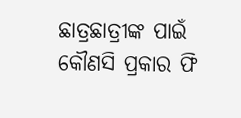ଛାତ୍ରଛାତ୍ରୀଙ୍କ ପାଇଁ କୌଣସି ପ୍ରକାର ଫି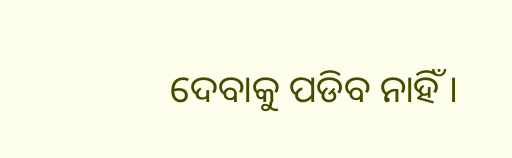ଦେବାକୁ ପଡିବ ନାହିଁ ।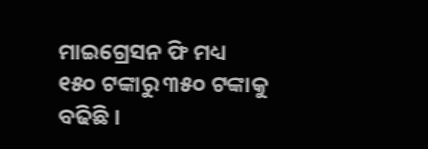ମାଇଗ୍ରେସନ ଫି ମଧ୍ୟ ୧୫୦ ଟଙ୍କାରୁ ୩୫୦ ଟଙ୍କାକୁ ବଢିଛି ।